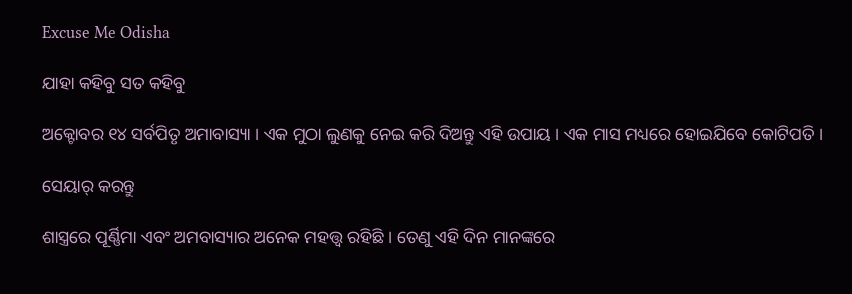Excuse Me Odisha

ଯାହା କହିବୁ ସତ କହିବୁ

ଅକ୍ଟୋବର ୧୪ ସର୍ବପିତୃ ଅମାବାସ୍ୟା । ଏକ ମୁଠା ଲୁଣକୁ ନେଇ କରି ଦିଅନ୍ତୁ ଏହି ଉପାୟ । ଏକ ମାସ ମଧ୍ୟରେ ହୋଇଯିବେ କୋଟିପତି ।

ସେୟାର୍ କରନ୍ତୁ

ଶାସ୍ତ୍ରରେ ପୂର୍ଣ୍ଣିମା ଏବଂ ଅମବାସ୍ୟାର ଅନେକ ମହତ୍ତ୍ୱ ରହିଛି । ତେଣୁ ଏହି ଦିନ ମାନଙ୍କରେ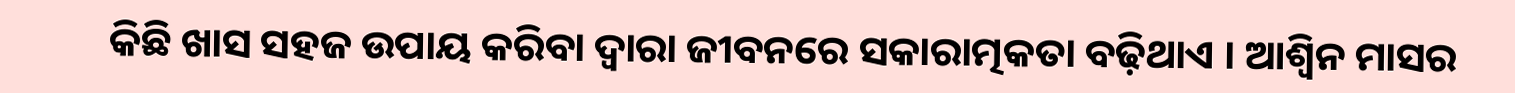କିଛି ଖାସ ସହଜ ଉପାୟ କରିବା ଦ୍ୱାରା ଜୀବନରେ ସକାରାତ୍ମକତା ବଢ଼ିଥାଏ । ଆଶ୍ୱିନ ମାସର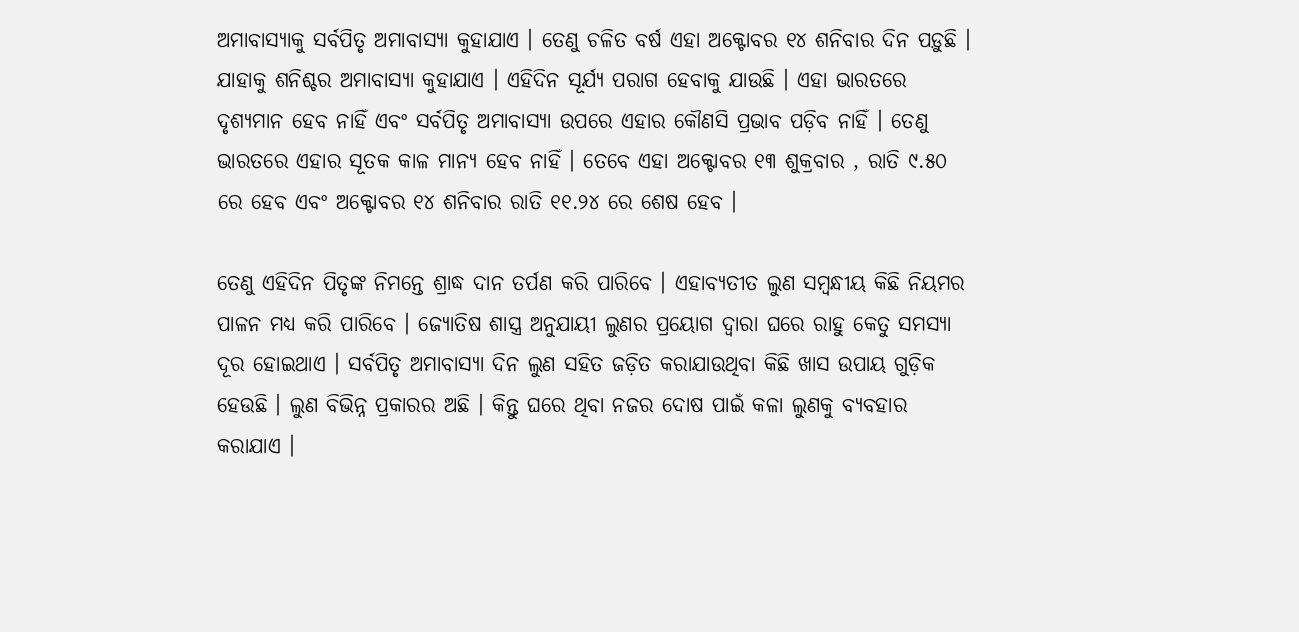ଅମାବାସ୍ୟାକୁ ସର୍ବପିତୃ ଅମାବାସ୍ୟା କୁହାଯାଏ । ତେଣୁ ଚଳିତ ବର୍ଷ ଏହା ଅକ୍ଟୋବର ୧୪ ଶନିବାର ଦିନ ପଡ଼ୁଛି । ଯାହାକୁ ଶନିଶ୍ଚର ଅମାବାସ୍ୟା କୁହାଯାଏ । ଏହିଦିନ ସୂର୍ଯ୍ୟ ପରାଗ ହେବାକୁ ଯାଉଛି । ଏହା ଭାରତରେ ଦୃଶ୍ୟମାନ ହେବ ନାହିଁ ଏବଂ ସର୍ବପିତୃ ଅମାବାସ୍ୟା ଉପରେ ଏହାର କୌଣସି ପ୍ରଭାବ ପଡ଼ିବ ନାହିଁ । ତେଣୁ ଭାରତରେ ଏହାର ସୂତକ କାଳ ମାନ୍ୟ ହେବ ନାହିଁ । ତେବେ ଏହା ଅକ୍ଟୋବର ୧୩ ଶୁକ୍ରବାର , ରାତି ୯.୫୦ ରେ ହେବ ଏବଂ ଅକ୍ଟୋବର ୧୪ ଶନିବାର ରାତି ୧୧.୨୪ ରେ ଶେଷ ହେବ ।

ତେଣୁ ଏହିଦିନ ପିତୃଙ୍କ ନିମନ୍ତେ ଶ୍ରାଦ୍ଧ ଦାନ ତର୍ପଣ କରି ପାରିବେ । ଏହାବ୍ୟତୀତ ଲୁଣ ସମ୍ବନ୍ଧୀୟ କିଛି ନିୟମର ପାଳନ ମଧ୍ୟ କରି ପାରିବେ । ଜ୍ୟୋତିଷ ଶାସ୍ତ୍ର ଅନୁଯାୟୀ ଲୁଣର ପ୍ରୟୋଗ ଦ୍ୱାରା ଘରେ ରାହୁ କେତୁ ସମସ୍ୟା ଦୂର ହୋଇଥାଏ । ସର୍ବପିତୃ ଅମାବାସ୍ୟା ଦିନ ଲୁଣ ସହିତ ଜଡ଼ିତ କରାଯାଉଥିବା କିଛି ଖାସ ଉପାୟ ଗୁଡ଼ିକ ହେଉଛି । ଲୁଣ ବିଭିନ୍ନ ପ୍ରକାରର ଅଛି । କିନ୍ତୁ ଘରେ ଥିବା ନଜର ଦୋଷ ପାଇଁ କଳା ଲୁଣକୁ ବ୍ୟବହାର କରାଯାଏ ।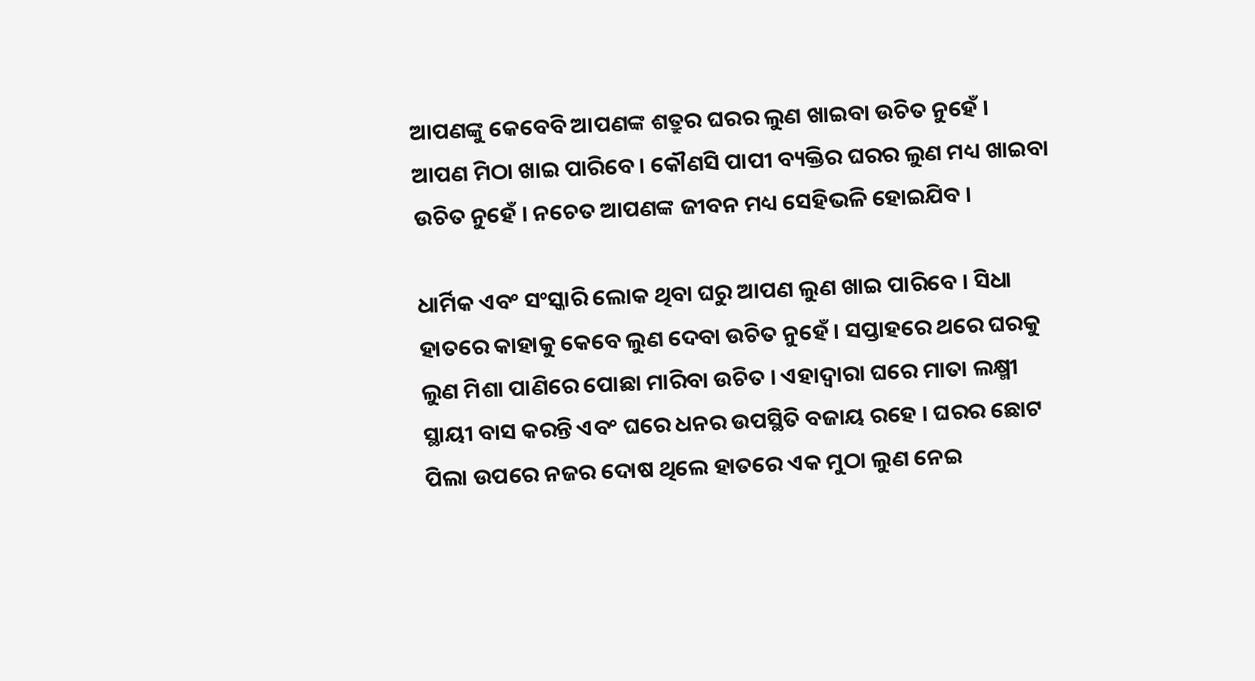ଆପଣଙ୍କୁ କେବେବି ଆପଣଙ୍କ ଶତ୍ରୁର ଘରର ଲୁଣ ଖାଇବା ଉଚିତ ନୁହେଁ । ଆପଣ ମିଠା ଖାଇ ପାରିବେ । କୌଣସି ପାପୀ ବ୍ୟକ୍ତିର ଘରର ଲୁଣ ମଧ୍ୟ ଖାଇବା ଉଚିତ ନୁହେଁ । ନଚେତ ଆପଣଙ୍କ ଜୀବନ ମଧ୍ୟ ସେହିଭଳି ହୋଇଯିବ ।

ଧାର୍ମିକ ଏବଂ ସଂସ୍କାରି ଲୋକ ଥିବା ଘରୁ ଆପଣ ଲୁଣ ଖାଇ ପାରିବେ । ସିଧା ହାତରେ କାହାକୁ କେବେ ଲୁଣ ଦେବା ଉଚିତ ନୁହେଁ । ସପ୍ତାହରେ ଥରେ ଘରକୁ ଲୁଣ ମିଶା ପାଣିରେ ପୋଛା ମାରିବା ଉଚିତ । ଏହାଦ୍ବାରା ଘରେ ମାତା ଲକ୍ଷ୍ମୀ ସ୍ଥାୟୀ ବାସ କରନ୍ତି ଏବଂ ଘରେ ଧନର ଉପସ୍ଥିତି ବଜାୟ ରହେ । ଘରର ଛୋଟ ପିଲା ଉପରେ ନଜର ଦୋଷ ଥିଲେ ହାତରେ ଏକ ମୁଠା ଲୁଣ ନେଇ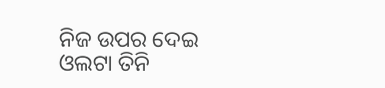ନିଜ ଉପର ଦେଇ ଓଲଟା ତିନି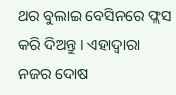ଥର ବୁଲାଇ ବେସିନରେ ଫ୍ଲସ କରି ଦିଅନ୍ତୁ । ଏହାଦ୍ବାରା ନଜର ଦୋଷ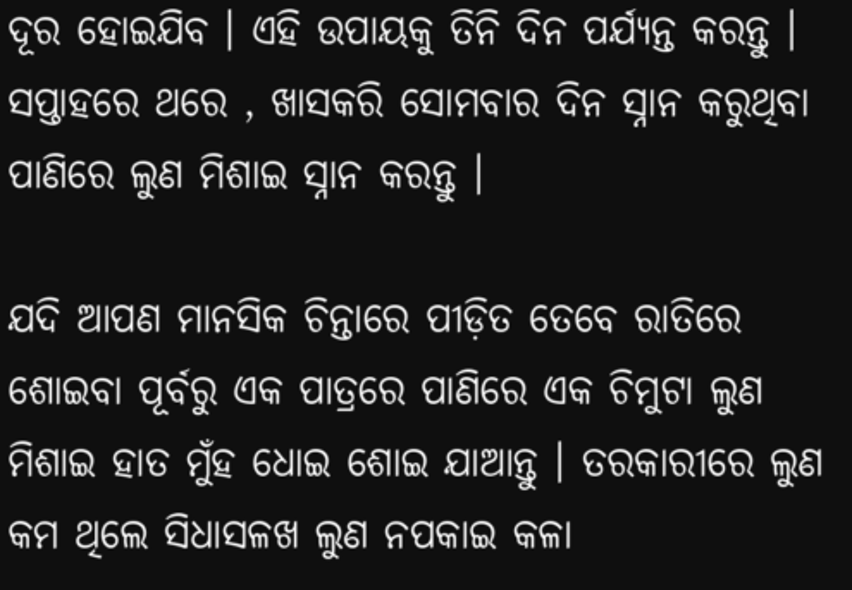ଦୂର ହୋଇଯିବ । ଏହି ଉପାୟକୁ ତିନି ଦିନ ପର୍ଯ୍ୟନ୍ତ କରନ୍ତୁ । ସପ୍ତାହରେ ଥରେ , ଖାସକରି ସୋମବାର ଦିନ ସ୍ନାନ କରୁଥିବା ପାଣିରେ ଲୁଣ ମିଶାଇ ସ୍ନାନ କରନ୍ତୁ ।

ଯଦି ଆପଣ ମାନସିକ ଚିନ୍ତାରେ ପୀଡ଼ିତ ତେବେ ରାତିରେ ଶୋଇବା ପୂର୍ବରୁ ଏକ ପାତ୍ରରେ ପାଣିରେ ଏକ ଚିମୁଟା ଲୁଣ ମିଶାଇ ହାତ ମୁଁହ ଧୋଇ ଶୋଇ ଯାଆନ୍ତୁ । ତରକାରୀରେ ଲୁଣ କମ ଥିଲେ ସିଧାସଳଖ ଲୁଣ ନପକାଇ କଳା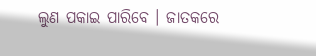ଲୁଣ ପକାଇ ପାରିବେ । ଜାତକରେ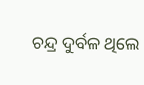ଚନ୍ଦ୍ର ଦୁର୍ବଳ ଥିଲେ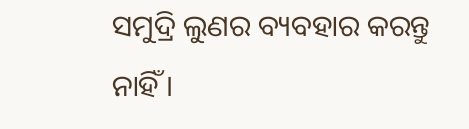ସମୁଦ୍ରି ଲୁଣର ବ୍ୟବହାର କରନ୍ତୁ ନାହିଁ ।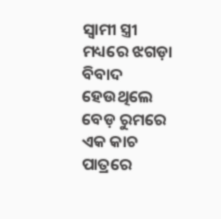ସ୍ୱାମୀ ସ୍ତ୍ରୀ ମଧ୍ୟରେ ଝଗଡ଼ା ବିବାଦ ହେଉଥିଲେ ବେଡ଼ ରୁମରେ ଏକ କାଚ ପାତ୍ରରେ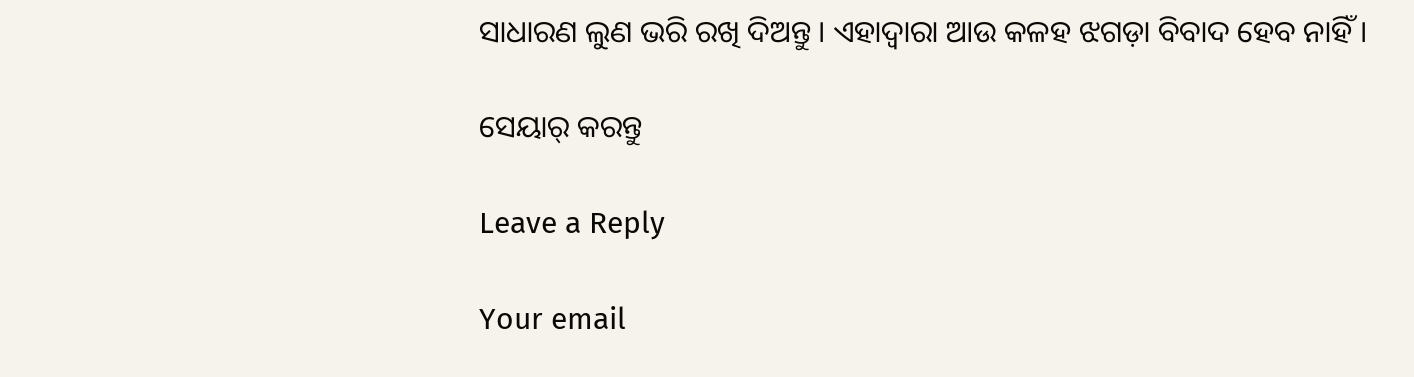ସାଧାରଣ ଲୁଣ ଭରି ରଖି ଦିଅନ୍ତୁ । ଏହାଦ୍ବାରା ଆଉ କଳହ ଝଗଡ଼ା ବିବାଦ ହେବ ନାହିଁ ।

ସେୟାର୍ କରନ୍ତୁ

Leave a Reply

Your email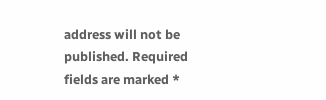address will not be published. Required fields are marked *